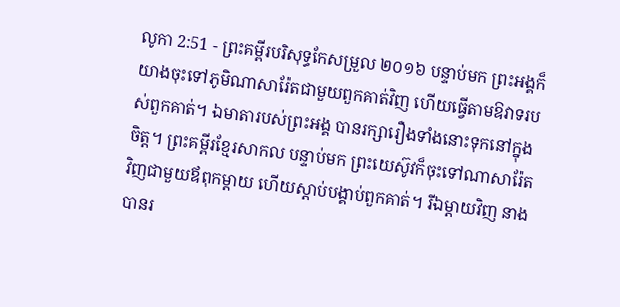លូកា 2:51 - ព្រះគម្ពីរបរិសុទ្ធកែសម្រួល ២០១៦ បន្ទាប់មក ព្រះអង្គក៏យាងចុះទៅភូមិណាសារ៉ែតជាមួយពួកគាត់វិញ ហើយធ្វើតាមឱវាទរបស់ពួកគាត់។ ឯមាតារបស់ព្រះអង្គ បានរក្សារឿងទាំងនោះទុកនៅក្នុងចិត្ត។ ព្រះគម្ពីរខ្មែរសាកល បន្ទាប់មក ព្រះយេស៊ូវក៏ចុះទៅណាសារ៉ែតវិញជាមួយឪពុកម្ដាយ ហើយស្ដាប់បង្គាប់ពួកគាត់។ រីឯម្ដាយវិញ នាងបានរ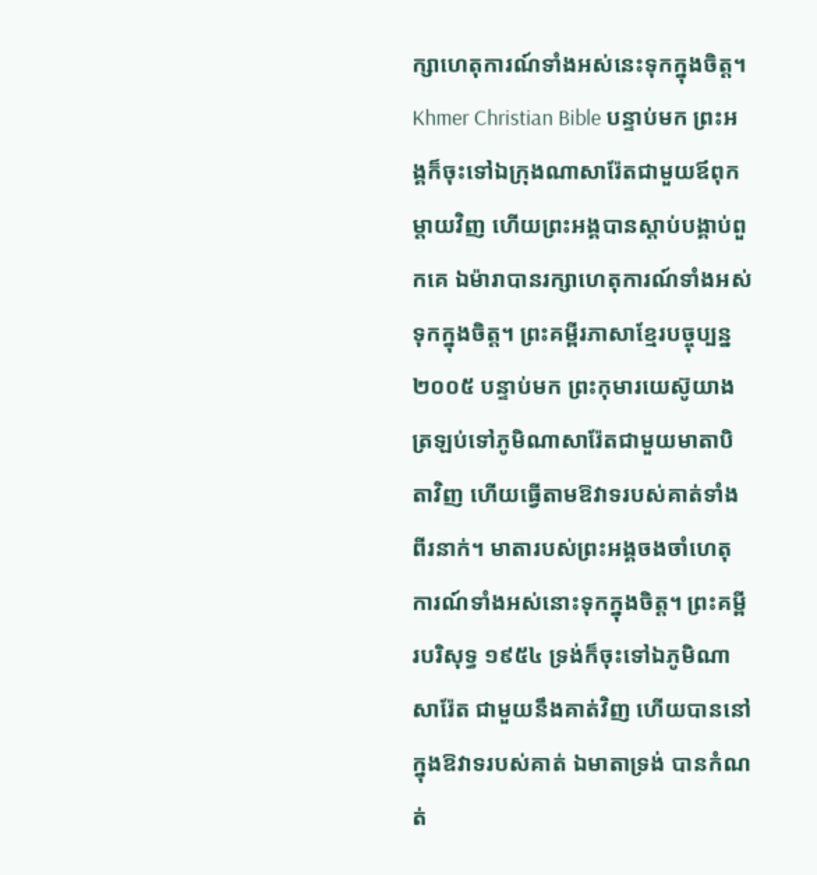ក្សាហេតុការណ៍ទាំងអស់នេះទុកក្នុងចិត្ត។ Khmer Christian Bible បន្ទាប់មក ព្រះអង្គក៏ចុះទៅឯក្រុងណាសារ៉ែតជាមួយឪពុកម្ដាយវិញ ហើយព្រះអង្គបានស្ដាប់បង្គាប់ពួកគេ ឯម៉ារាបានរក្សាហេតុការណ៍ទាំងអស់ទុកក្នុងចិត្ដ។ ព្រះគម្ពីរភាសាខ្មែរបច្ចុប្បន្ន ២០០៥ បន្ទាប់មក ព្រះកុមារយេស៊ូយាងត្រឡប់ទៅភូមិណាសារ៉ែតជាមួយមាតាបិតាវិញ ហើយធ្វើតាមឱវាទរបស់គាត់ទាំងពីរនាក់។ មាតារបស់ព្រះអង្គចងចាំហេតុការណ៍ទាំងអស់នោះទុកក្នុងចិត្ត។ ព្រះគម្ពីរបរិសុទ្ធ ១៩៥៤ ទ្រង់ក៏ចុះទៅឯភូមិណាសារ៉ែត ជាមួយនឹងគាត់វិញ ហើយបាននៅក្នុងឱវាទរបស់គាត់ ឯមាតាទ្រង់ បានកំណត់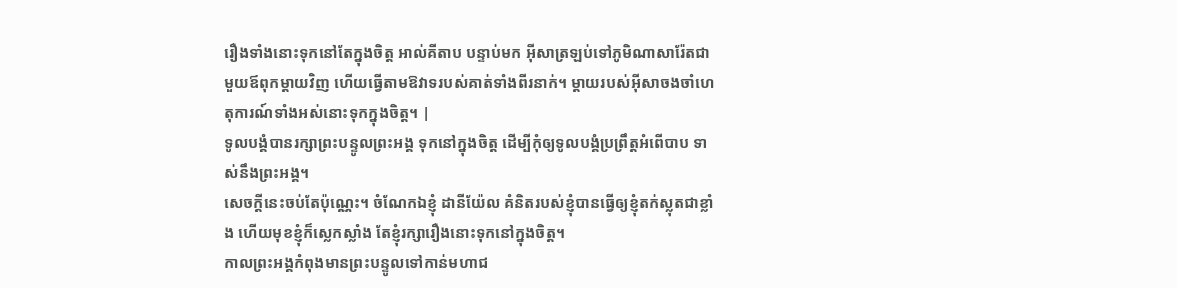រឿងទាំងនោះទុកនៅតែក្នុងចិត្ត អាល់គីតាប បន្ទាប់មក អ៊ីសាត្រឡប់ទៅភូមិណាសារ៉ែតជាមួយឪពុកម្តាយវិញ ហើយធ្វើតាមឱវាទរបស់គាត់ទាំងពីរនាក់។ ម្តាយរបស់អ៊ីសាចងចាំហេតុការណ៍ទាំងអស់នោះទុកក្នុងចិត្ដ។ |
ទូលបង្គំបានរក្សាព្រះបន្ទូលព្រះអង្គ ទុកនៅក្នុងចិត្ត ដើម្បីកុំឲ្យទូលបង្គំប្រព្រឹត្តអំពើបាប ទាស់នឹងព្រះអង្គ។
សេចក្ដីនេះចប់តែប៉ុណ្ណេះ។ ចំណែកឯខ្ញុំ ដានីយ៉ែល គំនិតរបស់ខ្ញុំបានធ្វើឲ្យខ្ញុំតក់ស្លុតជាខ្លាំង ហើយមុខខ្ញុំក៏ស្លេកស្លាំង តែខ្ញុំរក្សារឿងនោះទុកនៅក្នុងចិត្ត។
កាលព្រះអង្គកំពុងមានព្រះបន្ទូលទៅកាន់មហាជ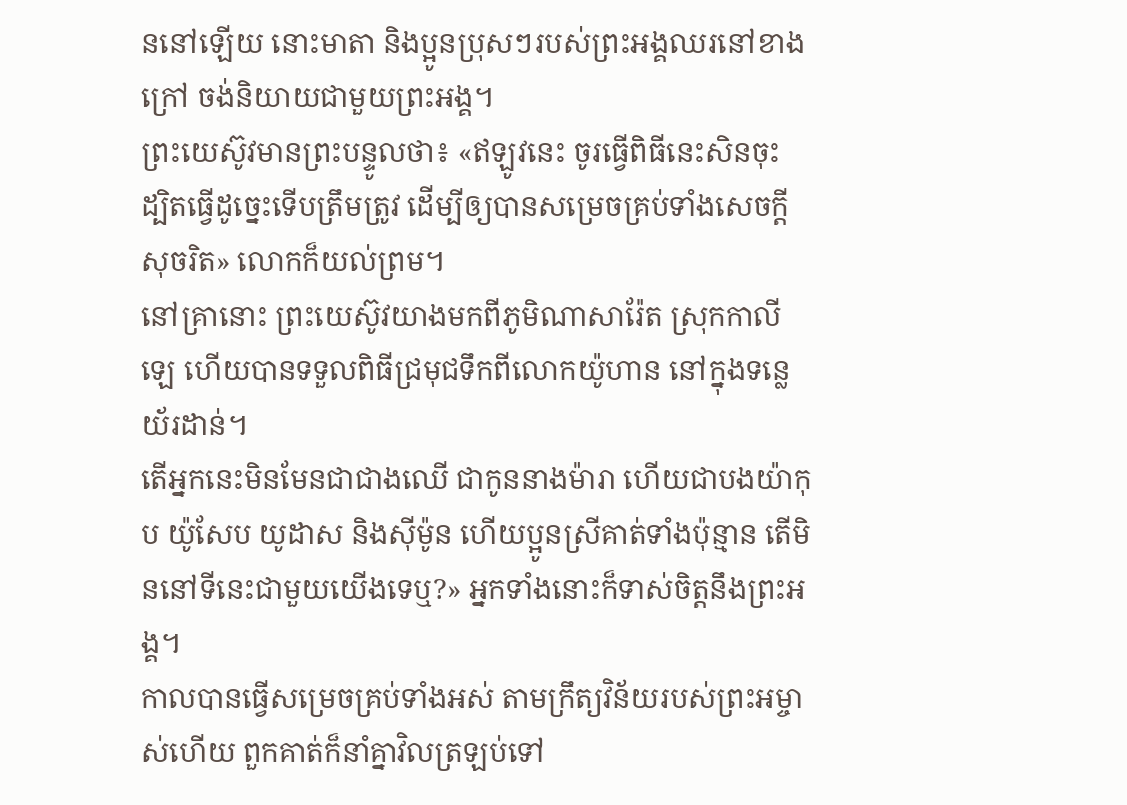ននៅឡើយ នោះមាតា និងប្អូនប្រុសៗរបស់ព្រះអង្គឈរនៅខាងក្រៅ ចង់និយាយជាមួយព្រះអង្គ។
ព្រះយេស៊ូវមានព្រះបន្ទូលថា៖ «ឥឡូវនេះ ចូរធ្វើពិធីនេះសិនចុះ ដ្បិតធ្វើដូច្នេះទើបត្រឹមត្រូវ ដើម្បីឲ្យបានសម្រេចគ្រប់ទាំងសេចក្តីសុចរិត» លោកក៏យល់ព្រម។
នៅគ្រានោះ ព្រះយេស៊ូវយាងមកពីភូមិណាសារ៉ែត ស្រុកកាលីឡេ ហើយបានទទួលពិធីជ្រមុជទឹកពីលោកយ៉ូហាន នៅក្នុងទន្លេយ័រដាន់។
តើអ្នកនេះមិនមែនជាជាងឈើ ជាកូននាងម៉ារា ហើយជាបងយ៉ាកុប យ៉ូសែប យូដាស និងស៊ីម៉ូន ហើយប្អូនស្រីគាត់ទាំងប៉ុន្មាន តើមិននៅទីនេះជាមួយយើងទេឬ?» អ្នកទាំងនោះក៏ទាស់ចិត្តនឹងព្រះអង្គ។
កាលបានធ្វើសម្រេចគ្រប់ទាំងអស់ តាមក្រឹត្យវិន័យរបស់ព្រះអម្ចាស់ហើយ ពួកគាត់ក៏នាំគ្នាវិលត្រឡប់ទៅ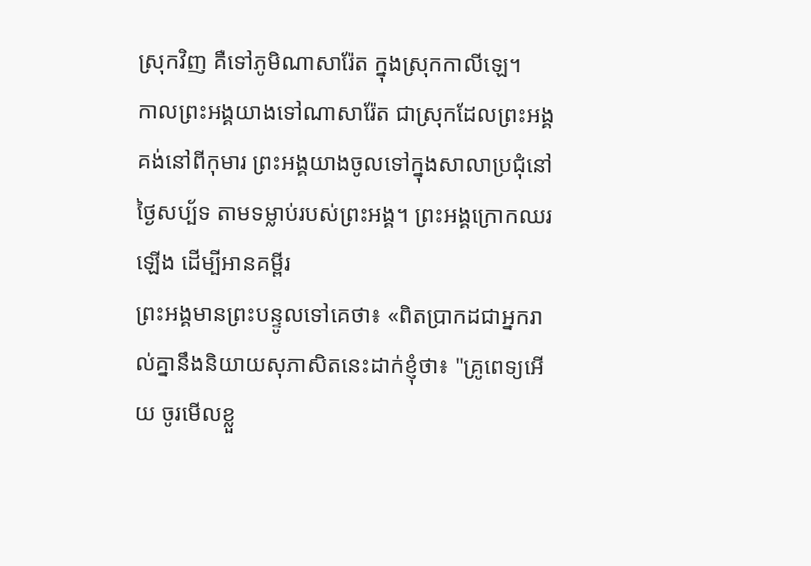ស្រុកវិញ គឺទៅភូមិណាសារ៉ែត ក្នុងស្រុកកាលីឡេ។
កាលព្រះអង្គយាងទៅណាសារ៉ែត ជាស្រុកដែលព្រះអង្គគង់នៅពីកុមារ ព្រះអង្គយាងចូលទៅក្នុងសាលាប្រជុំនៅថ្ងៃសប្ប័ទ តាមទម្លាប់របស់ព្រះអង្គ។ ព្រះអង្គក្រោកឈរឡើង ដើម្បីអានគម្ពីរ
ព្រះអង្គមានព្រះបន្ទូលទៅគេថា៖ «ពិតប្រាកដជាអ្នករាល់គ្នានឹងនិយាយសុភាសិតនេះដាក់ខ្ញុំថា៖ "គ្រូពេទ្យអើយ ចូរមើលខ្លួ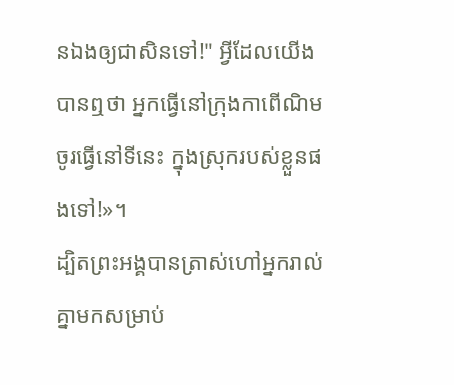នឯងឲ្យជាសិនទៅ!" អ្វីដែលយើងបានឮថា អ្នកធ្វើនៅក្រុងកាពើណិម ចូរធ្វើនៅទីនេះ ក្នុងស្រុករបស់ខ្លួនផងទៅ!»។
ដ្បិតព្រះអង្គបានត្រាស់ហៅអ្នករាល់គ្នាមកសម្រាប់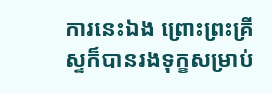ការនេះឯង ព្រោះព្រះគ្រីស្ទក៏បានរងទុក្ខសម្រាប់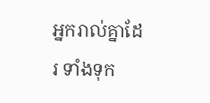អ្នករាល់គ្នាដែរ ទាំងទុក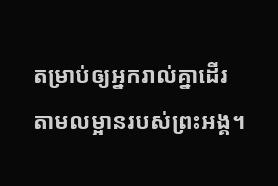តម្រាប់ឲ្យអ្នករាល់គ្នាដើរតាមលម្អានរបស់ព្រះអង្គ។